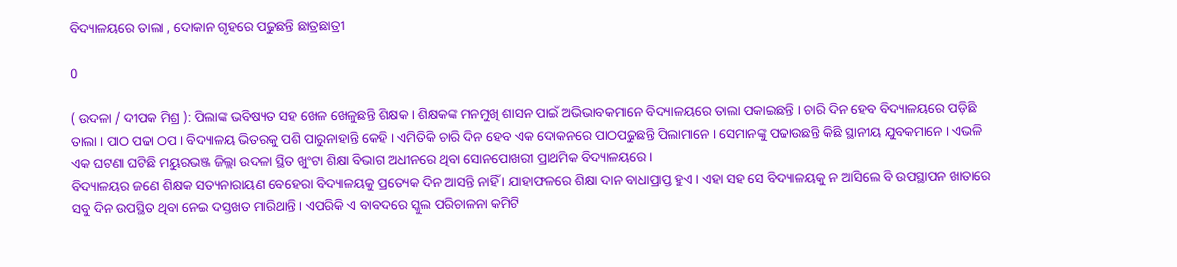ବିଦ୍ୟାଳୟରେ ତାଲା , ଦୋକାନ ଗୃହରେ ପଢୁଛନ୍ତି ଛାତ୍ରଛାତ୍ରୀ

0

( ଉଦଳା / ଦୀପକ ମିଶ୍ର ): ପିଲାଙ୍କ ଭବିଷ୍ୟତ ସହ ଖେଳ ଖେଳୁଛନ୍ତି ଶିକ୍ଷକ । ଶିକ୍ଷକଙ୍କ ମନମୁଖି ଶାସନ ପାଇଁ ଅଭିଭାବକମାନେ ବିଦ୍ୟାଳୟରେ ତାଲା ପକାଇଛନ୍ତି । ଚାରି ଦିନ ହେବ ବିଦ୍ୟାଳୟରେ ପଡ଼ିଛି ତାଲା । ପାଠ ପଢା ଠପ । ବିଦ୍ୟାଳୟ ଭିତରକୁ ପଶି ପାରୁନାହାନ୍ତି କେହି । ଏମିତିକି ଚାରି ଦିନ ହେବ ଏକ ଦୋକନରେ ପାଠପଢୁଛନ୍ତି ପିଲାମାନେ । ସେମାନଙ୍କୁ ପଢାଉଛନ୍ତି କିଛି ସ୍ଥାନୀୟ ଯୁବକମାନେ । ଏଭଳି ଏକ ଘଟଣା ଘଟିଛି ମୟୁରଭଞ୍ଜ ଜିଲ୍ଲା ଉଦଳା ସ୍ଥିତ ଖୁଂଟା ଶିକ୍ଷା ବିଭାଗ ଅଧୀନରେ ଥିବା ସୋନପୋଖରୀ ପ୍ରାଥମିକ ବିଦ୍ୟାଳୟରେ ।
ବିଦ୍ୟାଳୟର ଜଣେ ଶିକ୍ଷକ ସତ୍ୟନାରାୟଣ ବେହେରା ବିଦ୍ୟାଳୟକୁ ପ୍ରତ୍ୟେକ ଦିନ ଆସନ୍ତି ନାହିଁ । ଯାହାଫଳରେ ଶିକ୍ଷା ଦାନ ବାଧାପ୍ରାପ୍ତ ହୁଏ । ଏହା ସହ ସେ ବିଦ୍ୟାଳୟକୁ ନ ଆସିଲେ ବି ଉପସ୍ଥାପନ ଖାତାରେ ସବୁ ଦିନ ଉପସ୍ଥିତ ଥିବା ନେଇ ଦସ୍ତଖତ ମାରିଥାନ୍ତି । ଏପରିକି ଏ ବାବଦରେ ସ୍କୁଲ ପରିଚାଳନା କମିଟି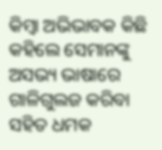କିମ୍ବା ଅଭିଭାବକ କିଛି କହିଲେ ସେମାନଙ୍କୁ ଅସଭ୍ୟ ଭାଷାରେ ଗାଳିଗୁଲଜ କରିବା ସହିତ ଧମକ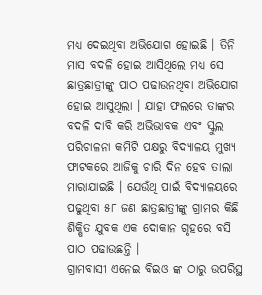ମଧ୍ୟ ଦେଇଥିବା ଅଭିଯୋଗ ହୋଇଛି । ତିନି ମାସ ବଦଳି ହୋଇ ଆସିଥିଲେ ମଧ୍ୟ ସେ ଛାତ୍ରଛାତ୍ରୀଙ୍କୁ ପାଠ ପଢାଉନଥିବା ଅଭିଯୋଗ ହୋଇ ଆସୁଥିଲା । ଯାହା ଫଲରେ ତାଙ୍କର ବଦଳି ଦାବି କରି ଅଭିଭାବକ ଏବଂ ସ୍କୁଲ ପରିଚାଳନା କମିଟି ପକ୍ଷରୁ ବିଦ୍ୟାଳୟ ମୁଖ୍ୟ ଫାଟକରେ ଆଜିକୁ ଚାରି ଦିନ ହେବ ତାଲା ମାରାଯାଇଛି । ଯେଉଁଥି ପାଇଁ ବିଦ୍ୟାଳୟରେ ପଢୁଥିବା ୫୮ ଜଣ ଛାତ୍ରଛାତ୍ରୀଙ୍କୁ ଗ୍ରାମର କିଛି ଶିକ୍ଷିତ ଯୁବକ ଏକ ଦୋକାନ ଗୃହରେ ବସି ପାଠ ପଢାଉଛନ୍ତି ।
ଗ୍ରାମବାସୀ ଏନେଇ ବିଇଓ ଙ୍କ ଠାରୁ ଉପରିସ୍ଥ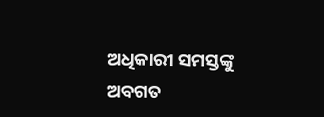ଅଧିକାରୀ ସମସ୍ତଙ୍କୁ ଅବଗତ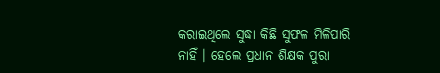କରାଇଥିଲେ ସୁଦ୍ଧା କିଛି ସୁଫଳ ମିଳିପାରି ନାହିଁ । ହେଲେ ପ୍ରଧାନ ଶିକ୍ଷକ ପୁରା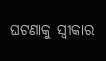ଘଟଣାକୁ ସ୍ୱୀକାର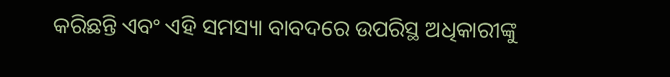କରିଛନ୍ତି ଏବଂ ଏହି ସମସ୍ୟା ବାବଦରେ ଉପରିସ୍ଥ ଅଧିକାରୀଙ୍କୁ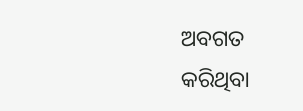ଅବଗତ କରିଥିବା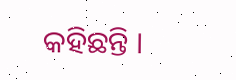କହିଛନ୍ତି ।